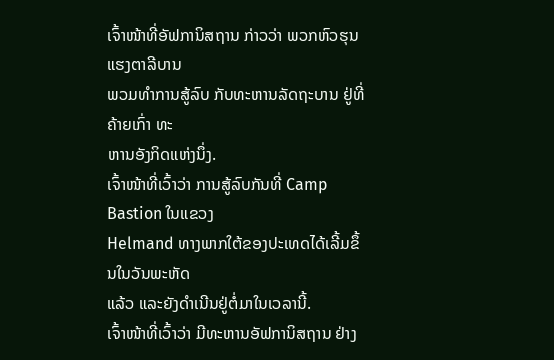ເຈົ້າໜ້າທີ່ອັຟການິສຖານ ກ່າວວ່າ ພວກຫົວຮຸນແຮງຕາລີບານ
ພວມທຳການສູ້ລົບ ກັບທະຫານລັດຖະບານ ຢູ່ທີ່ຄ້າຍເກົ່າ ທະ
ຫານອັງກິດແຫ່ງນຶ່ງ.
ເຈົ້າໜ້າທີ່ເວົ້າວ່າ ການສູ້ລົບກັນທີ່ Camp Bastion ໃນແຂວງ
Helmand ທາງພາກໃຕ້ຂອງປະເທດໄດ້ເລີ້ມຂຶ້ນໃນວັນພະຫັດ
ແລ້ວ ແລະຍັງດຳເນີນຢູ່ຕໍ່ມາໃນເວລານີ້.
ເຈົ້າໜ້າທີ່ເວົ້າວ່າ ມີທະຫານອັຟການິສຖານ ຢ່າງ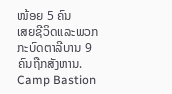ໜ້ອຍ 5 ຄົນ
ເສຍຊີວິດແລະພວກກະບົດຕາລີບານ 9 ຄົນຖືກສັງຫານ.
Camp Bastion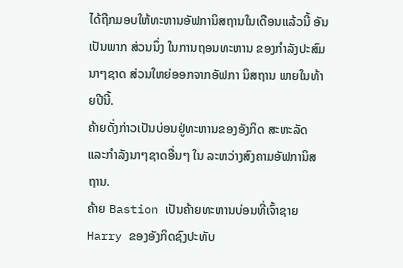ໄດ້ຖືກມອບໃຫ້ທະຫານອັຟການິສຖານໃນເດືອນແລ້ວນີ້ ອັນເປັນພາກ ສ່ວນນຶ່ງ ໃນການຖອນທະຫານ ຂອງກຳລັງປະສົມນາໆຊາດ ສ່ວນໃຫຍ່ອອກຈາກອັຟກາ ນິສຖານ ພາຍໃນທ້າຍປີນີ້.
ຄ້າຍດັ່ງກ່າວເປັນບ່ອນຢູ່ທະຫານຂອງອັງກິດ ສະຫະລັດ ແລະກຳລັງນາໆຊາດອື່ນໆ ໃນ ລະຫວ່າງສົງຄາມອັຟການິສຖານ.
ຄ້າຍ Bastion ເປັນຄ້າຍທະຫານບ່ອນທີ່ເຈົ້າຊາຍ Harry ຂອງອັງກິດຊົງປະທັບ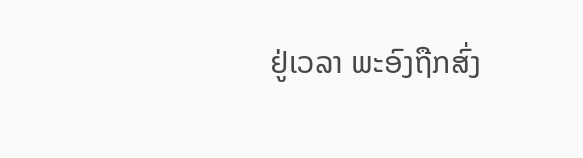ຢູ່ເວລາ ພະອົງຖືກສົ່ງ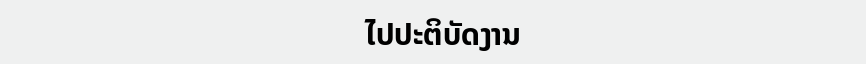ໄປປະຕິບັດງານ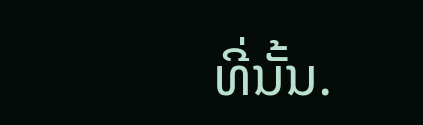ທີ່ນັ້ນ.